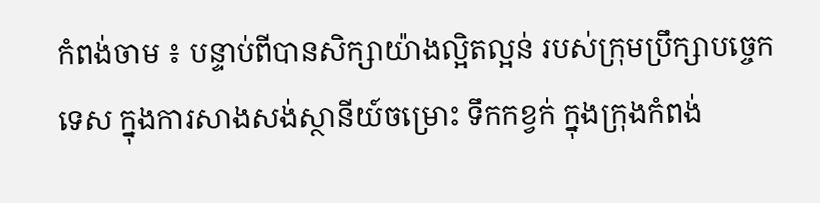កំពង់ចាម ៖ បន្ទាប់ពីបានសិក្សាយ៉ាងល្អិតល្អន់ របស់ក្រុមប្រឹក្សាបច្ចេកទេស ក្នុងការសាងសង់ស្ថានីយ៍ចម្រោះ ទឹកកខ្វក់ ក្នុងក្រុងកំពង់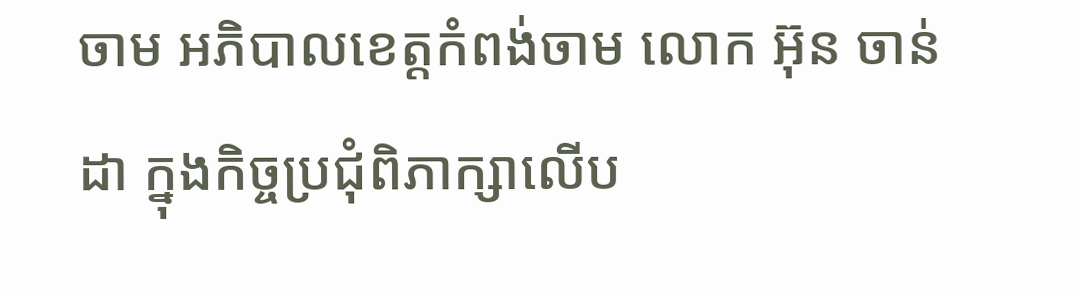ចាម អភិបាលខេត្តកំពង់ចាម លោក អ៊ុន ចាន់ដា ក្នុងកិច្ចប្រជុំពិភាក្សាលើប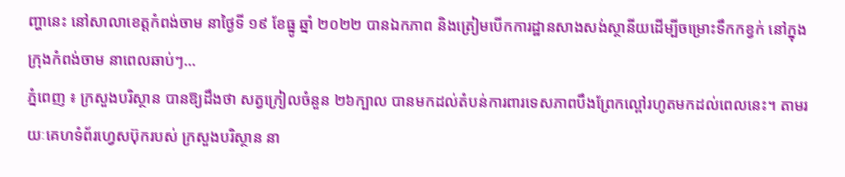ញ្ហានេះ នៅសាលាខេត្តកំពង់ចាម នាថ្ងៃទី ១៩ ខែធ្នូ ឆ្នាំ ២០២២ បានឯកភាព និងត្រៀមបើកការដ្ឋានសាងសង់ស្ថានីយដើម្បីចម្រោះទឹកកខ្វក់ នៅក្នុងក្រុងកំពង់ចាម នាពេលឆាប់ៗ...
ភ្នំពេញ ៖ ក្រសួងបរិស្ថាន បានឱ្យដឹងថា សត្វក្រៀលចំនួន ២៦ក្បាល បានមកដល់តំបន់ការពារទេសភាពបឹងព្រែកល្ពៅរហូតមកដល់ពេលនេះ។ តាមរយៈគេហទំព័រហ្វេសប៊ុករបស់ ក្រសួងបរិស្ថាន នា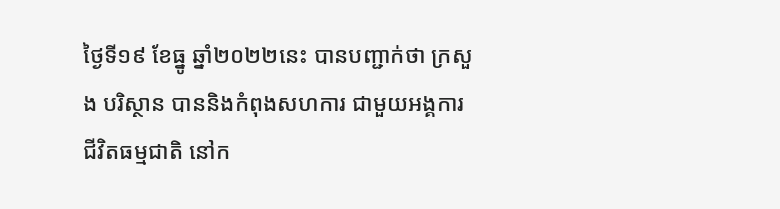ថ្ងៃទី១៩ ខែធ្នូ ឆ្នាំ២០២២នេះ បានបញ្ជាក់ថា ក្រសួង បរិស្ថាន បាននិងកំពុងសហការ ជាមួយអង្គការជីវិតធម្មជាតិ នៅក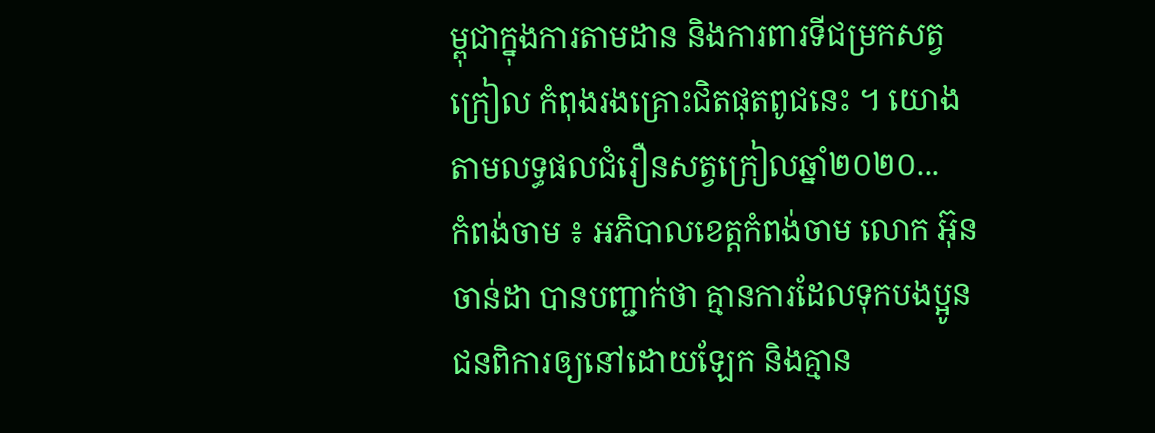ម្ពុជាក្នុងការតាមដាន និងការពារទីជម្រកសត្វក្រៀល កំពុងរងគ្រោះជិតផុតពូជនេះ ។ យោងតាមលទ្ធផលជំរឿនសត្វក្រៀលឆ្នាំ២០២០...
កំពង់ចាម ៖ អភិបាលខេត្តកំពង់ចាម លោក អ៊ុន ចាន់ដា បានបញ្ជាក់ថា គ្មានការដែលទុកបងប្អូនជនពិការឲ្យនៅដោយឡែក និងគ្មាន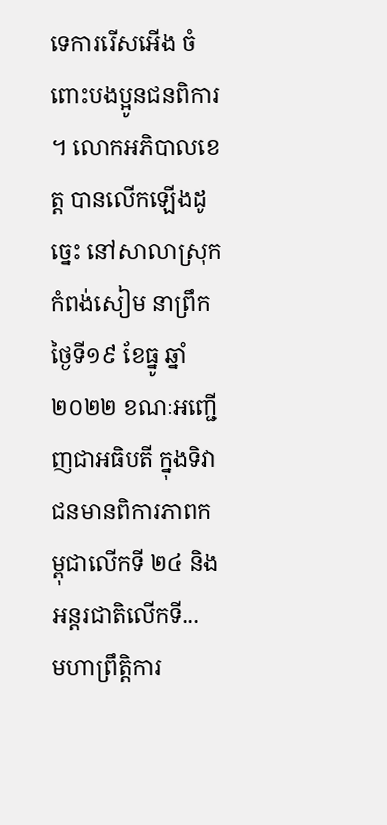ទេការរើសអើង ចំពោះបងប្អូនជនពិការ ។ លោកអភិបាលខេត្ត បានលើកឡើងដូច្នេះ នៅសាលាស្រុកកំពង់សៀម នាព្រឹកថ្ងៃទី១៩ ខែធ្នូ ឆ្នាំ ២០២២ ខណៈអញ្ជើញជាអធិបតី ក្នុងទិវាជនមានពិការភាពកម្ពុជាលើកទី ២៤ និងអន្តរជាតិលើកទី...
មហាព្រឹត្តិការ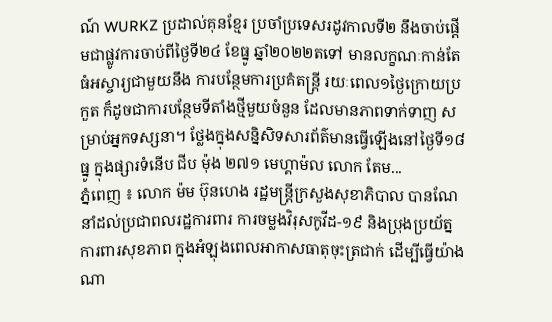ណ៍ WURKZ ប្រដាល់គុនខ្មែរ ប្រចាំប្រទេសរដូវកាលទី២ នឹងចាប់ផ្តើមជាផ្លូវការចាប់ពីថ្ងៃទី២៤ ខែធ្នូ ឆ្នាំ២០២២តទៅ មានលក្ខណៈកាន់តែធំអស្ចារ្យជាមួយនឹង ការបន្ថែមការប្រគំតន្ត្រី រយៈពេល១ថ្ងៃក្រោយប្រកួត ក៏ដូចជាការបន្ថែមទីតាំងថ្មីមួយចំនួន ដែលមានភាពទាក់ទាញ សម្រាប់អ្នកទស្សនា។ ថ្លែងក្នុងសន្និសិទសារព័ត៌មានធ្វើឡើងនៅថ្ងៃទី១៨ ធ្នូ ក្នុងផ្សារទំនើប ជីប ម៉ុង ២៧១ មេហ្គាម៉ល លោក តែម...
ភ្នំពេញ ៖ លោក ម៉ម ប៊ុនហេង រដ្ឋមន្ដ្រីក្រសួងសុខាភិបាល បានណែនាំដល់ប្រជាពលរដ្ឋការពារ ការចម្លងវិរុសកូវីដ-១៩ និងប្រុងប្រយ័ត្នការពារសុខភាព ក្នុងអំឡុងពេលអាកាសធាតុចុះត្រជាក់ ដើម្បីធ្វើយ៉ាងណា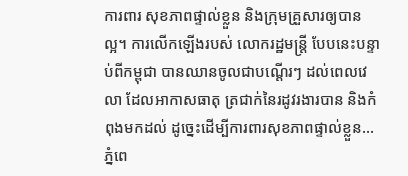ការពារ សុខភាពផ្ទាល់ខ្លួន និងក្រុមគ្រួសារឲ្យបានល្អ។ ការលើកឡើងរបស់ លោករដ្ឋមន្ដ្រី បែបនេះបន្ទាប់ពីកម្ពុជា បានឈានចូលជាបណ្ដើរៗ ដល់ពេលវេលា ដែលអាកាសធាតុ ត្រជាក់នៃរដូវរងារបាន និងកំពុងមកដល់ ដូច្នេះដើម្បីការពារសុខភាពផ្ទាល់ខ្លួន...
ភ្នំពេ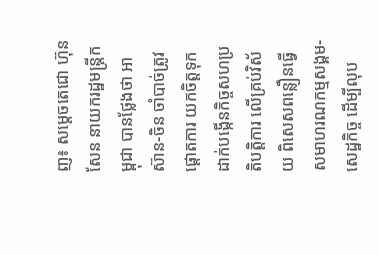ញ៖ សម្ដេចតេជោ ហ៊ុន សែន នាយករដ្ឋមន្ដ្រីកម្ពុជា បានថ្លែងថា អាស៊ាន-ចិន ចាំបាច់ត្រូវផ្តោតការ យកចិត្តទុកដាក់បង្កើនកិច្ចសហប្រតិបត្តិការ លើគ្រប់វិស័យ ពិសេសពន្លឿនធ្វើសមាហរណកម្មសង្គម-សេដ្ឋកិច្ច ដើម្បីលុប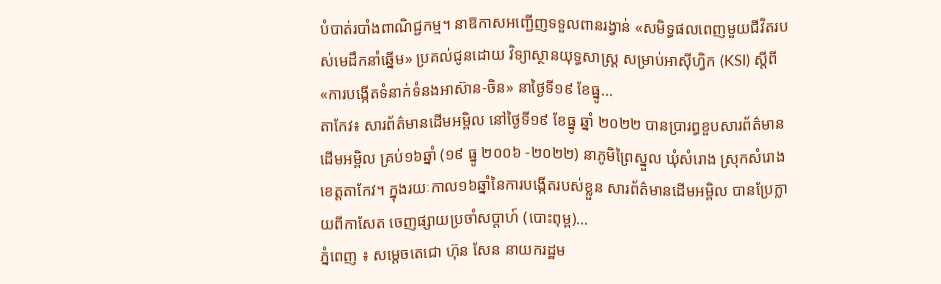បំបាត់របាំងពាណិជ្ជកម្ម។ នាឱកាសអញ្ជើញទទួលពានរង្វាន់ «សមិទ្ធផលពេញមួយជីវិតរបស់មេដឹកនាំឆ្នើម» ប្រគល់ជូនដោយ វិទ្យាស្ថានយុទ្ធសាស្ដ្រ សម្រាប់អាស៊ីហ្វិក (KSI) ស្ដីពី «ការបង្កើតទំនាក់ទំនងអាស៊ាន-ចិន» នាថ្ងៃទី១៩ ខែធ្នូ...
តាកែវ៖ សារព័ត៌មានដើមអម្ពិល នៅថ្ងៃទី១៩ ខែធ្នូ ឆ្នាំ ២០២២ បានប្រារព្ធខួបសារព័ត៌មាន ដើមអម្ពិល គ្រប់១៦ឆ្នាំ (១៩ ធ្នូ ២០០៦ -២០២២) នាភូមិព្រៃស្នួល ឃុំសំរោង ស្រុកសំរោង ខេត្តតាកែវ។ ក្នុងរយៈកាល១៦ឆ្នាំនៃការបង្កើតរបស់ខ្លួន សារព័ត៌មានដើមអម្ពិល បានប្រែក្លាយពីកាសែត ចេញផ្សាយប្រចាំសប្តាហ៍ (បោះពុម្ព)...
ភ្នំពេញ ៖ សម្ដេចតេជោ ហ៊ុន សែន នាយករដ្ឋម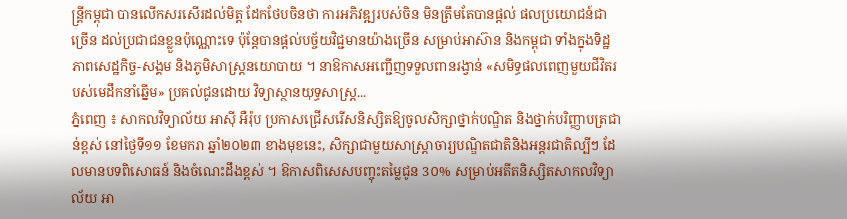ន្ដ្រីកម្ពុជា បានលើកសរសើរដល់មិត្ត ដែកថែបចិនថា ការអភិវឌ្ឍរបស់ចិន មិនត្រឹមតែបានផ្ដល់ ផលប្រយោជន៍ជាច្រើន ដល់ប្រជាជនខ្លួនប៉ុណ្ណោះទេ ប៉ុន្ដែបានផ្ដល់បច្ច័យវិជ្ជមានយ៉ាងច្រើន សម្រាប់អាស៊ាន និងកម្ពុជា ទាំងក្នុងទិដ្ឋភាពសេដ្ឋកិច្ច-សង្គម និងភូមិសាស្ដ្រនយោបាយ ។ នាឱកាសអញ្ជើញទទួលពានរង្វាន់ «សមិទ្ធផលពេញមួយជីវិតរបស់មេដឹកនាំឆ្នើម» ប្រគល់ជូនដោយ វិទ្យាស្ថានយុទ្ធសាស្ដ្រ...
ភ្នំពេញ ៖ សាកលវិទ្យាល័យ អាស៊ី អឺរ៉ុប ប្រកាសជ្រើសរើសនិស្សិតឱ្យចូលសិក្សាថ្នាក់បណ្ឌិត និងថ្នាក់បរិញ្ញាបត្រជាន់ខ្ពស់ នៅថ្ងៃទី១១ ខែមករា ឆ្នាំ២០២៣ ខាងមុខនេះ, សិក្សាជាមួយសាស្រ្តាចារ្យបណ្ឌិតជាតិនិងអន្តរជាតិល្បីៗ ដែលមានបទពិសោធន៍ និងចំណេះដឹងខ្ពស់ ។ ឱកាសពិសេសបញ្ចុះតម្លៃជូន 3០% សម្រាប់អតីតនិស្សិតសាកលវិទ្យាល័យ អា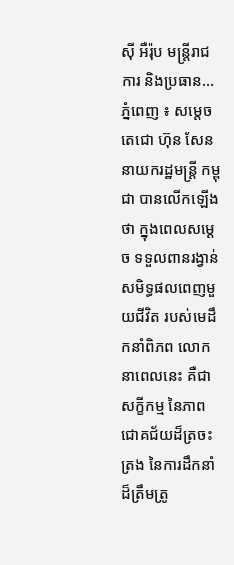ស៊ី អឺរ៉ុប មន្រ្តីរាជការ និងប្រធាន...
ភ្នំពេញ ៖ សម្ដេចតេជោ ហ៊ុន សែន នាយករដ្ឋមន្ដ្រី កម្ពុជា បានលើកឡើងថា ក្នុងពេលសម្ដេច ទទួលពានរង្វាន់ សមិទ្ធផលពេញមួយជីវិត របស់មេដឹកនាំពិភព លោកនាពេលនេះ គឺជាសក្ខីកម្ម នៃភាពជោគជ័យដ៏ត្រចះត្រង នៃការដឹកនាំដ៏ត្រឹមត្រូ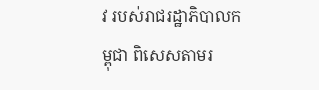វ របស់រាជរដ្ឋាភិបាលកម្ពុជា ពិសេសតាមរ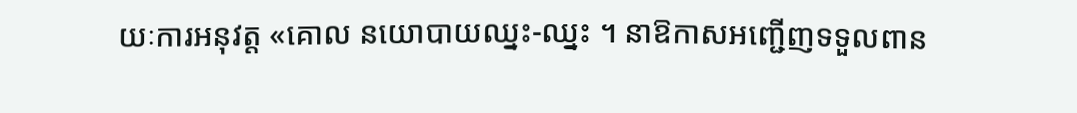យៈការអនុវត្ត «គោល នយោបាយឈ្នះ-ឈ្នះ ។ នាឱកាសអញ្ជើញទទួលពាន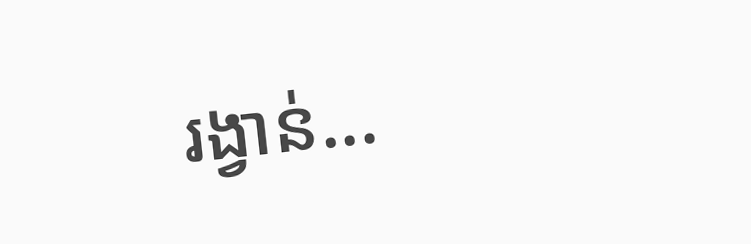រង្វាន់...